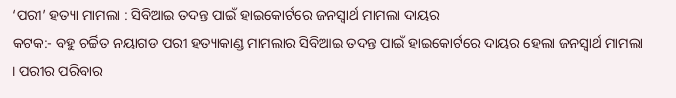‘ପରୀ’ ହତ୍ୟା ମାମଲା : ସିବିଆଇ ତଦନ୍ତ ପାଇଁ ହାଇକୋର୍ଟରେ ଜନସ୍ବାର୍ଥ ମାମଲା ଦାୟର
କଟକ:- ବହୁ ଚର୍ଚ୍ଚିତ ନୟାଗଡ ପରୀ ହତ୍ୟାକାଣ୍ଡ ମାମଲାର ସିବିଆଇ ତଦନ୍ତ ପାଇଁ ହାଇକୋର୍ଟରେ ଦାୟର ହେଲା ଜନସ୍ବାର୍ଥ ମାମଲା । ପରୀର ପରିବାର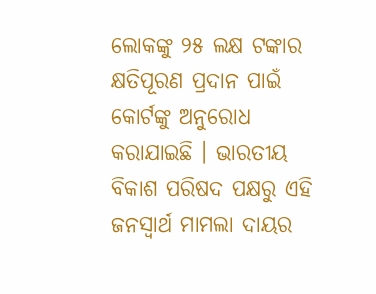ଲୋକଙ୍କୁ ୨୫ ଲକ୍ଷ ଟଙ୍କାର କ୍ଷତିପୂରଣ ପ୍ରଦାନ ପାଇଁ କୋର୍ଟଙ୍କୁ ଅନୁରୋଧ କରାଯାଇଛି । ଭାରତୀୟ ବିକାଶ ପରିଷଦ ପକ୍ଷରୁ ଏହି ଜନସ୍ବାର୍ଥ ମାମଲା ଦାୟର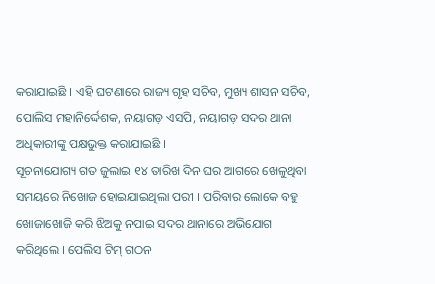କରାଯାଇଛି । ଏହି ଘଟଣାରେ ରାଜ୍ୟ ଗୃହ ସଚିବ, ମୁଖ୍ୟ ଶାସନ ସଚିବ, ପୋଲିସ ମହାନିର୍ଦ୍ଦେଶକ, ନୟାଗଡ଼ ଏସପି, ନୟାଗଡ଼ ସଦର ଥାନା ଅଧିକାରୀଙ୍କୁ ପକ୍ଷଭୁକ୍ତ କରାଯାଇଛି ।
ସୂଚନାଯୋଗ୍ୟ ଗତ ଜୁଲାଇ ୧୪ ତାରିଖ ଦିନ ଘର ଆଗରେ ଖେଳୁଥିବା ସମୟରେ ନିଖୋଜ ହୋଇଯାଇଥିଲା ପରୀ । ପରିବାର ଲୋକେ ବହୁ ଖୋଜାଖୋଜି କରି ଝିଅକୁ ନପାଇ ସଦର ଥାନାରେ ଅଭିଯୋଗ କରିଥିଲେ । ପେଲିସ ଟିମ୍ ଗଠନ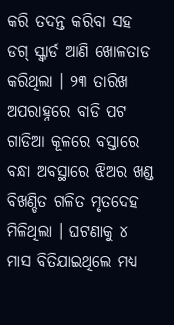କରି ତଦନ୍ତ କରିବା ସହ ଡଗ୍ ସ୍କ୍ବାର୍ଡ ଆଣି ଖୋଳତାଡ କରିଥିଲା । ୨୩ ତାରିଖ ଅପରାହ୍ନରେ ବାଡି ପଟ ଗାଡିଆ କୂଳରେ ବସ୍ତାରେ ବନ୍ଧା ଅବସ୍ଥାରେ ଝିଅର ଖଣ୍ଡ ବିଖଣ୍ଡିତ ଗଳିତ ମୃତଦେହ ମିଳିଥିଲା । ଘଟଣାକୁ ୪ ମାସ ବିତିଯାଇଥିଲେ ମଧ୍ୟ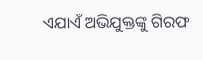ଏଯାଏଁ ଅଭିଯୁକ୍ତଙ୍କୁ ଗିରଫ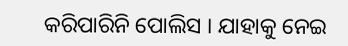କରିପାରିନି ପୋଲିସ । ଯାହାକୁ ନେଇ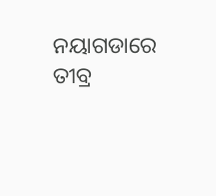ନୟାଗଡାରେ ତୀବ୍ର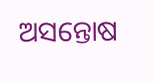ଅସନ୍ତୋଷ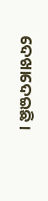ଦେଖାଦେଇଛି ।